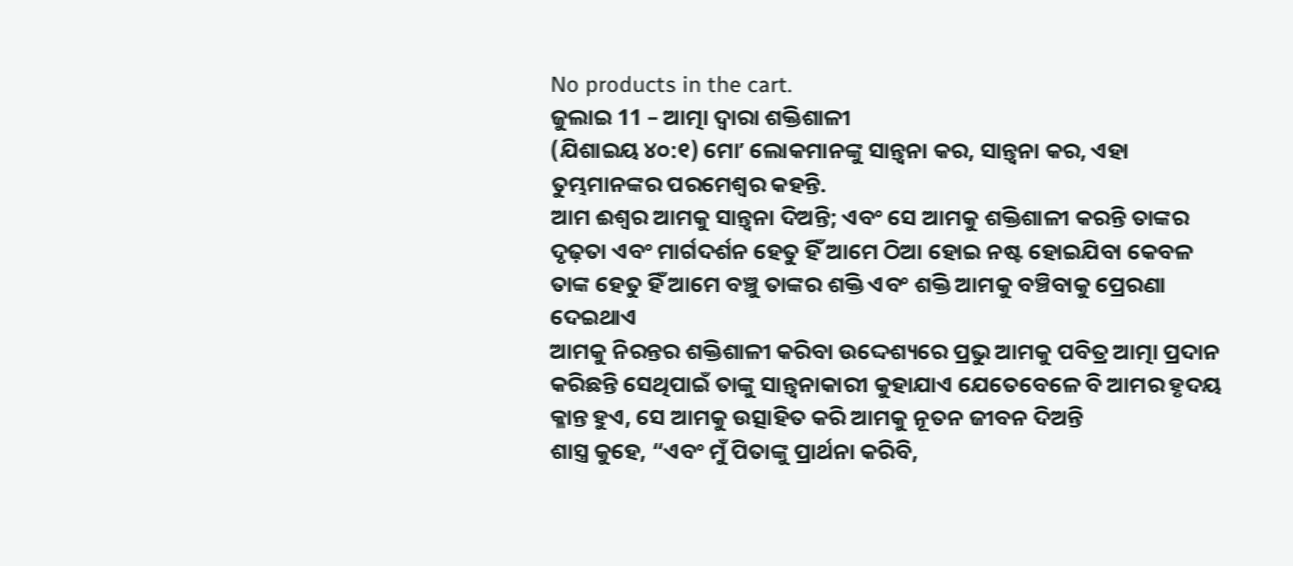No products in the cart.
ଜୁଲାଇ 11 – ଆତ୍ମା ଦ୍ୱାରା ଶକ୍ତିଶାଳୀ
(ଯିଶାଇୟ ୪୦:୧) ମୋʼ ଲୋକମାନଙ୍କୁ ସାନ୍ତ୍ୱନା କର, ସାନ୍ତ୍ୱନା କର, ଏହା ତୁମ୍ଭମାନଙ୍କର ପରମେଶ୍ୱର କହନ୍ତି.
ଆମ ଈଶ୍ବର ଆମକୁ ସାନ୍ତ୍ୱନା ଦିଅନ୍ତି; ଏବଂ ସେ ଆମକୁ ଶକ୍ତିଶାଳୀ କରନ୍ତି ତାଙ୍କର ଦୃଢ଼ତା ଏବଂ ମାର୍ଗଦର୍ଶନ ହେତୁ ହିଁ ଆମେ ଠିଆ ହୋଇ ନଷ୍ଟ ହୋଇଯିବା କେବଳ ତାଙ୍କ ହେତୁ ହିଁ ଆମେ ବଞ୍ଚୁ ତାଙ୍କର ଶକ୍ତି ଏବଂ ଶକ୍ତି ଆମକୁ ବଞ୍ଚିବାକୁ ପ୍ରେରଣା ଦେଇଥାଏ
ଆମକୁ ନିରନ୍ତର ଶକ୍ତିଶାଳୀ କରିବା ଉଦ୍ଦେଶ୍ୟରେ ପ୍ରଭୁ ଆମକୁ ପବିତ୍ର ଆତ୍ମା ପ୍ରଦାନ କରିଛନ୍ତି ସେଥିପାଇଁ ତାଙ୍କୁ ସାନ୍ତ୍ୱନାକାରୀ କୁହାଯାଏ ଯେତେବେଳେ ବି ଆମର ହୃଦୟ କ୍ଳାନ୍ତ ହୁଏ, ସେ ଆମକୁ ଉତ୍ସାହିତ କରି ଆମକୁ ନୂତନ ଜୀବନ ଦିଅନ୍ତି
ଶାସ୍ତ୍ର କୁହେ, “ଏବଂ ମୁଁ ପିତାଙ୍କୁ ପ୍ରାର୍ଥନା କରିବି,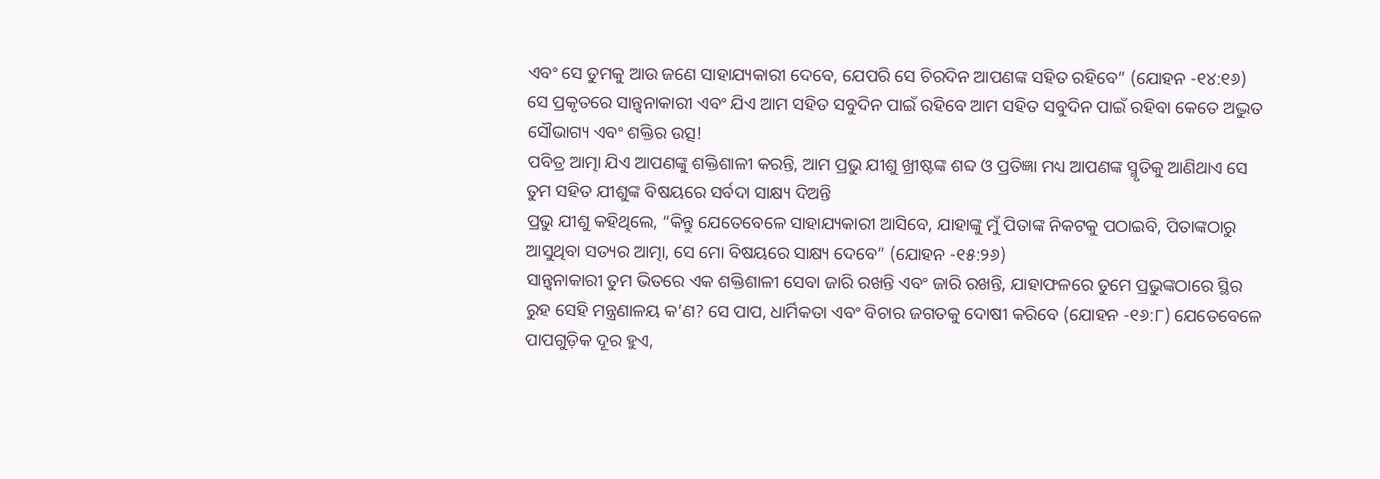ଏବଂ ସେ ତୁମକୁ ଆଉ ଜଣେ ସାହାଯ୍ୟକାରୀ ଦେବେ, ଯେପରି ସେ ଚିରଦିନ ଆପଣଙ୍କ ସହିତ ରହିବେ” (ଯୋହନ -୧୪:୧୬) ସେ ପ୍ରକୃତରେ ସାନ୍ତ୍ୱନାକାରୀ ଏବଂ ଯିଏ ଆମ ସହିତ ସବୁଦିନ ପାଇଁ ରହିବେ ଆମ ସହିତ ସବୁଦିନ ପାଇଁ ରହିବା କେତେ ଅଦ୍ଭୁତ ସୌଭାଗ୍ୟ ଏବଂ ଶକ୍ତିର ଉତ୍ସ!
ପବିତ୍ର ଆତ୍ମା ଯିଏ ଆପଣଙ୍କୁ ଶକ୍ତିଶାଳୀ କରନ୍ତି, ଆମ ପ୍ରଭୁ ଯୀଶୁ ଖ୍ରୀଷ୍ଟଙ୍କ ଶବ୍ଦ ଓ ପ୍ରତିଜ୍ଞା ମଧ୍ୟ ଆପଣଙ୍କ ସ୍ମୃତିକୁ ଆଣିଥାଏ ସେ ତୁମ ସହିତ ଯୀଶୁଙ୍କ ବିଷୟରେ ସର୍ବଦା ସାକ୍ଷ୍ୟ ଦିଅନ୍ତି
ପ୍ରଭୁ ଯୀଶୁ କହିଥିଲେ, “କିନ୍ତୁ ଯେତେବେଳେ ସାହାଯ୍ୟକାରୀ ଆସିବେ, ଯାହାଙ୍କୁ ମୁଁ ପିତାଙ୍କ ନିକଟକୁ ପଠାଇବି, ପିତାଙ୍କଠାରୁ ଆସୁଥିବା ସତ୍ୟର ଆତ୍ମା, ସେ ମୋ ବିଷୟରେ ସାକ୍ଷ୍ୟ ଦେବେ” (ଯୋହନ -୧୫:୨୬)
ସାନ୍ତ୍ୱନାକାରୀ ତୁମ ଭିତରେ ଏକ ଶକ୍ତିଶାଳୀ ସେବା ଜାରି ରଖନ୍ତି ଏବଂ ଜାରି ରଖନ୍ତି, ଯାହାଫଳରେ ତୁମେ ପ୍ରଭୁଙ୍କଠାରେ ସ୍ଥିର ରୁହ ସେହି ମନ୍ତ୍ରଣାଳୟ କ’ଣ? ସେ ପାପ, ଧାର୍ମିକତା ଏବଂ ବିଚାର ଜଗତକୁ ଦୋଷୀ କରିବେ (ଯୋହନ -୧୬:୮) ଯେତେବେଳେ ପାପଗୁଡ଼ିକ ଦୂର ହୁଏ,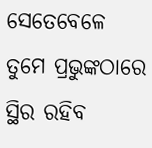ସେତେବେଳେ ତୁମେ ପ୍ରଭୁଙ୍କଠାରେ ସ୍ଥିର ରହିବ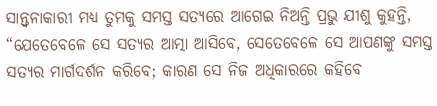ସାନ୍ତ୍ୱନାକାରୀ ମଧ୍ୟ ତୁମକୁ ସମସ୍ତ ସତ୍ୟରେ ଆଗେଇ ନିଅନ୍ତି ପ୍ରଭୁ ଯୀଶୁ କୁହନ୍ତି, “ଯେତେବେଳେ ସେ ସତ୍ୟର ଆତ୍ମା ଆସିବେ, ସେତେବେଳେ ସେ ଆପଣଙ୍କୁ ସମସ୍ତ ସତ୍ୟର ମାର୍ଗଦର୍ଶନ କରିବେ; କାରଣ ସେ ନିଜ ଅଧିକାରରେ କହିବେ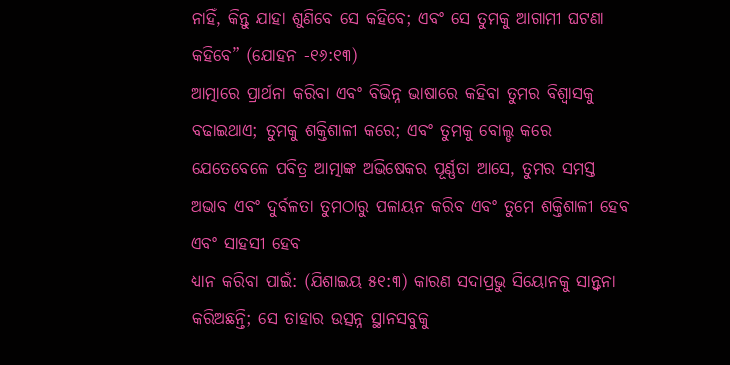ନାହିଁ, କିନ୍ତୁ ଯାହା ଶୁଣିବେ ସେ କହିବେ; ଏବଂ ସେ ତୁମକୁ ଆଗାମୀ ଘଟଣା କହିବେ” (ଯୋହନ -୧୬:୧୩)
ଆତ୍ମାରେ ପ୍ରାର୍ଥନା କରିବା ଏବଂ ବିଭିନ୍ନ ଭାଷାରେ କହିବା ତୁମର ବିଶ୍ୱାସକୁ ବଢାଇଥାଏ; ତୁମକୁ ଶକ୍ତିଶାଳୀ କରେ; ଏବଂ ତୁମକୁ ବୋଲ୍ଡ କରେ ଯେତେବେଳେ ପବିତ୍ର ଆତ୍ମାଙ୍କ ଅଭିଷେକର ପୂର୍ଣ୍ଣତା ଆସେ, ତୁମର ସମସ୍ତ ଅଭାବ ଏବଂ ଦୁର୍ବଳତା ତୁମଠାରୁ ପଳାୟନ କରିବ ଏବଂ ତୁମେ ଶକ୍ତିଶାଳୀ ହେବ ଏବଂ ସାହସୀ ହେବ
ଧ୍ୟାନ କରିବା ପାଇଁ: (ଯିଶାଇୟ ୫୧:୩) କାରଣ ସଦାପ୍ରଭୁ ସିୟୋନକୁ ସାନ୍ତ୍ୱନା କରିଅଛନ୍ତି; ସେ ତାହାର ଉତ୍ସନ୍ନ ସ୍ଥାନସବୁକୁ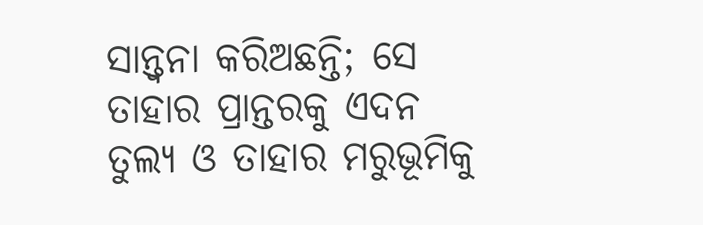ସାନ୍ତ୍ୱନା କରିଅଛନ୍ତି; ସେ ତାହାର ପ୍ରାନ୍ତରକୁ ଏଦନ ତୁଲ୍ୟ ଓ ତାହାର ମରୁଭୂମିକୁ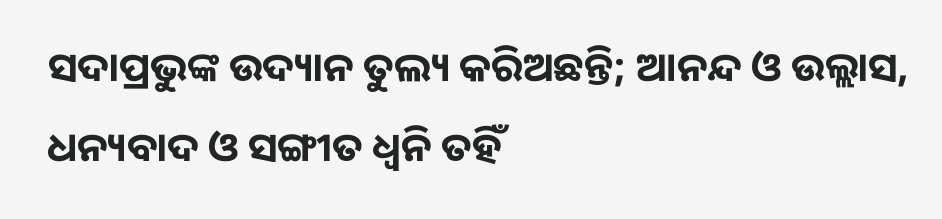ସଦାପ୍ରଭୁଙ୍କ ଉଦ୍ୟାନ ତୁଲ୍ୟ କରିଅଛନ୍ତି; ଆନନ୍ଦ ଓ ଉଲ୍ଲାସ, ଧନ୍ୟବାଦ ଓ ସଙ୍ଗୀତ ଧ୍ୱନି ତହିଁ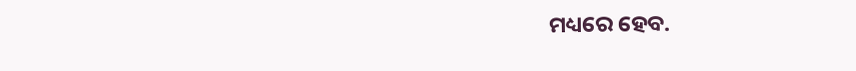ମଧ୍ୟରେ ହେବ.